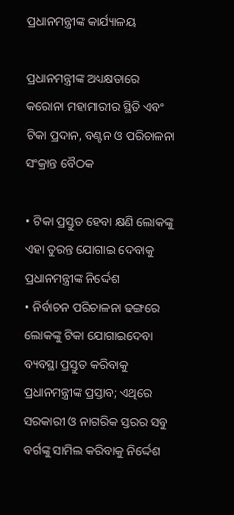ପ୍ରଧାନମନ୍ତ୍ରୀଙ୍କ କାର୍ଯ୍ୟାଳୟ

ପ୍ରଧାନମନ୍ତ୍ରୀଙ୍କ ଅଧ୍ୟକ୍ଷତାରେ କରୋନା ମହାମାରୀର ସ୍ଥିତି ଏବଂ ଟିକା ପ୍ରଦାନ, ବଣ୍ଟନ ଓ ପରିଚାଳନା ସଂକ୍ରାନ୍ତ ବୈଠକ

• ଟିକା ପ୍ରସ୍ତୁତ ହେବା କ୍ଷଣି ଲୋକଙ୍କୁ ଏହା ତୁରନ୍ତ ଯୋଗାଇ ଦେବାକୁ ପ୍ରଧାନମନ୍ତ୍ରୀଙ୍କ ନିର୍ଦ୍ଦେଶ
• ନିର୍ବାଚନ ପରିଚାଳନା ଢଙ୍ଗରେ ଲୋକଙ୍କୁ ଟିକା ଯୋଗାଇଦେବା ବ୍ୟବସ୍ଥା ପ୍ରସ୍ତୁତ କରିବାକୁ ପ୍ରଧାନମନ୍ତ୍ରୀଙ୍କ ପ୍ରସ୍ତାବ; ଏଥିରେ ସରକାରୀ ଓ ନାଗରିକ ସ୍ତରର ସବୁ ବର୍ଗଙ୍କୁ ସାମିଲ କରିବାକୁ ନିର୍ଦ୍ଦେଶ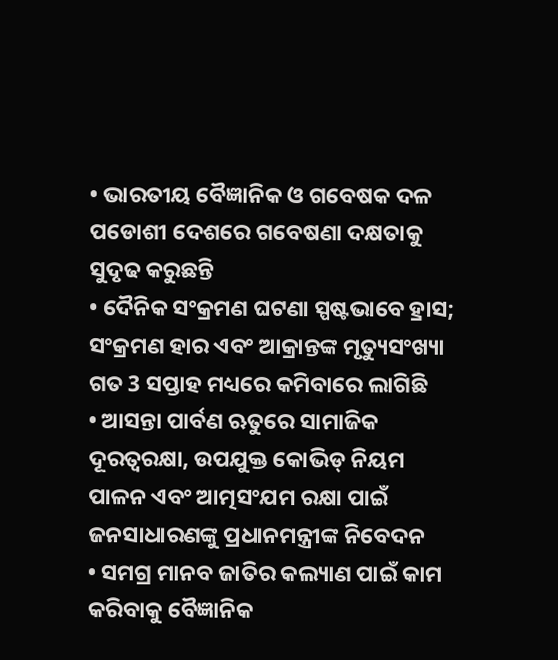• ଭାରତୀୟ ବୈଜ୍ଞାନିକ ଓ ଗବେଷକ ଦଳ ପଡୋଶୀ ଦେଶରେ ଗବେଷଣା ଦକ୍ଷତାକୁ ସୁଦୃଢ କରୁଛନ୍ତି
• ଦୈନିକ ସଂକ୍ରମଣ ଘଟଣା ସ୍ପଷ୍ଟଭାବେ ହ୍ରାସ; ସଂକ୍ରମଣ ହାର ଏବଂ ଆକ୍ରାନ୍ତଙ୍କ ମୃତ୍ୟୁସଂଖ୍ୟା ଗତ 3 ସପ୍ତାହ ମଧ୍ୟରେ କମିବାରେ ଲାଗିଛି
• ଆସନ୍ତା ପାର୍ବଣ ଋତୁରେ ସାମାଜିକ ଦୂରତ୍ୱରକ୍ଷା, ଉପଯୁକ୍ତ କୋଭିଡ୍‌ ନିୟମ ପାଳନ ଏବଂ ଆତ୍ମସଂଯମ ରକ୍ଷା ପାଇଁ ଜନସାଧାରଣଙ୍କୁ ପ୍ରଧାନମନ୍ତ୍ରୀଙ୍କ ନିବେଦନ
• ସମଗ୍ର ମାନବ ଜାତିର କଲ୍ୟାଣ ପାଇଁ କାମ କରିବାକୁ ବୈଜ୍ଞାନିକ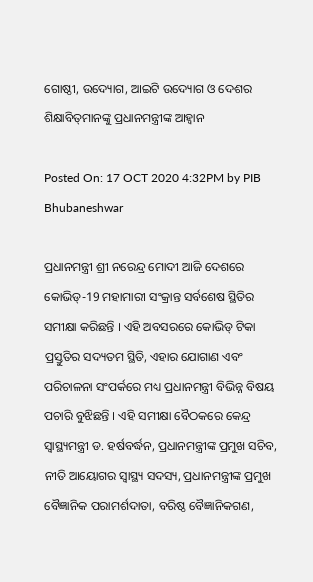ଗୋଷ୍ଠୀ, ଉଦ୍ୟୋଗ, ଆଇଟି ଉଦ୍ୟୋଗ ଓ ଦେଶର ଶିକ୍ଷାବିତ୍‌ମାନଙ୍କୁ ପ୍ରଧାନମନ୍ତ୍ରୀଙ୍କ ଆହ୍ୱାନ

Posted On: 17 OCT 2020 4:32PM by PIB Bhubaneshwar

ପ୍ରଧାନମନ୍ତ୍ରୀ ଶ୍ରୀ ନରେନ୍ଦ୍ର ମୋଦୀ ଆଜି ଦେଶରେ କୋଭିଡ୍‌-19 ମହାମାରୀ ସଂକ୍ରାନ୍ତ ସର୍ବଶେଷ ସ୍ଥିତିର ସମୀକ୍ଷା କରିଛନ୍ତି । ଏହି ଅବସରରେ କୋଭିଡ୍‌ ଟିକା ପ୍ରସ୍ତୁତିର ସଦ୍ୟତମ ସ୍ଥିତି, ଏହାର ଯୋଗାଣ ଏବଂ ପରିଚାଳନା ସଂପର୍କରେ ମଧ୍ୟ ପ୍ରଧାନମନ୍ତ୍ରୀ ବିଭିନ୍ନ ବିଷୟ ପଚାରି ବୁଝିଛନ୍ତି । ଏହି ସମୀକ୍ଷା ବୈଠକରେ କେନ୍ଦ୍ର ସ୍ୱାସ୍ଥ୍ୟମନ୍ତ୍ରୀ ଡ. ହର୍ଷବର୍ଦ୍ଧନ, ପ୍ରଧାନମନ୍ତ୍ରୀଙ୍କ ପ୍ରମୁଖ ସଚିବ, ନୀତି ଆୟୋଗର ସ୍ୱାସ୍ଥ୍ୟ ସଦସ୍ୟ, ପ୍ରଧାନମନ୍ତ୍ରୀଙ୍କ ପ୍ରମୁଖ ବୈଜ୍ଞାନିକ ପରାମର୍ଶଦାତା, ବରିଷ୍ଠ ବୈଜ୍ଞାନିକଗଣ,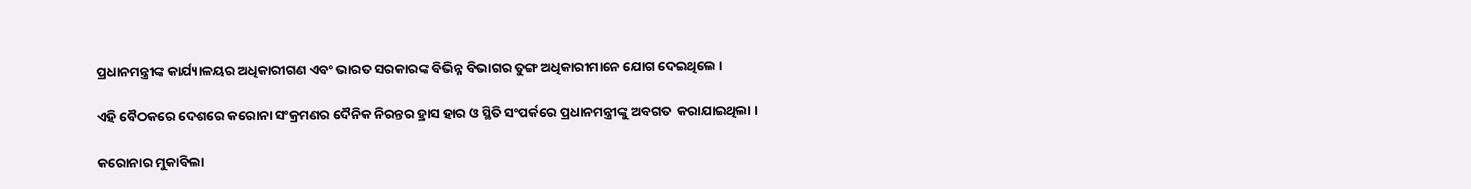ପ୍ରଧାନମନ୍ତ୍ରୀଙ୍କ କାର୍ଯ୍ୟାଳୟର ଅଧିକାରୀଗଣ ଏବଂ ଭାରତ ସରକାରଙ୍କ ବିଭିନ୍ନ ବିଭାଗର ତୁଙ୍ଗ ଅଧିକାରୀମାନେ ଯୋଗ ଦେଇଥିଲେ ।

ଏହି ବୈଠକରେ ଦେଶରେ କରୋନା ସଂକ୍ରମଣର ଦୈନିକ ନିରନ୍ତର ହ୍ରାସ ହାର ଓ ସ୍ଥିତି ସଂପର୍କରେ ପ୍ରଧାନମନ୍ତ୍ରୀଙ୍କୁ ଅବଗତ  କରାଯାଇଥିଲା ।

କରୋନାର ମୁକାବିଲା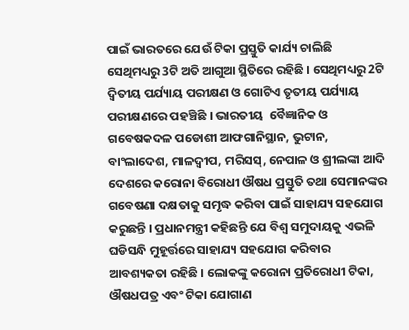ପାଇଁ ଭାରତରେ ଯେଉଁ ଟିକା ପ୍ରସ୍ତୁତି କାର୍ଯ୍ୟ ଚାଲିଛି ସେଥିମଧ୍ୟରୁ 3ଟି ଅତି ଆଗୁଆ ସ୍ଥିତିରେ ରହିଛି । ସେଥିମଧ୍ୟରୁ 2ଟି ଦ୍ୱିତୀୟ ପର୍ଯ୍ୟାୟ ପରୀକ୍ଷଣ ଓ ଗୋଟିଏ ତୃତୀୟ ପର୍ଯ୍ୟାୟ ପରୀକ୍ଷଣରେ ପହଞ୍ଚିଛି । ଭାରତୀୟ  ବୈଜ୍ଞାନିକ ଓ ଗବେଷକଦଳ ପଡୋଶୀ ଆଫଗାନିସ୍ଥାନ, ଭୁଟାନ, ବାଂଲାଦେଶ, ମାଳଦ୍ୱୀପ, ମରିସସ୍‌, ନେପାଳ ଓ ଶ୍ରୀଲଙ୍କା ଆଦି ଦେଶରେ କରୋନା ବିରୋଧୀ ଔଷଧ ପ୍ରସ୍ତୁତି ତଥା ସେମାନଙ୍କର ଗବେଷଣା ଦକ୍ଷତାକୁ ସମୃଦ୍ଧ କରିବା ପାଇଁ ସାହାଯ୍ୟ ସହଯୋଗ କରୁଛନ୍ତି । ପ୍ରଧାନମନ୍ତ୍ରୀ କହିଛନ୍ତି ଯେ ବିଶ୍ୱ ସମୁଦାୟକୁ ଏଭଳି ଘଡିସନ୍ଧି ମୁହୂର୍ତ୍ତରେ ସାହାଯ୍ୟ ସହଯୋଗ କରିବାର ଆବଶ୍ୟକତା ରହିଛି । ଲୋକଙ୍କୁ କରୋନା ପ୍ରତିରୋଧୀ ଟିକା, ଔଷଧପତ୍ର ଏବଂ ଟିକା ଯୋଗାଣ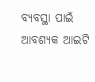ବ୍ୟବସ୍ଥା ପାଇଁ ଆବଶ୍ୟକ ଆଇଟି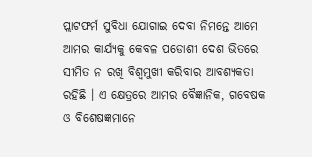ପ୍ଲାଟଫର୍ମ ସୁବିଧା ଯୋଗାଇ ଦେବା ନିମନ୍ତେ ଆମେ ଆମର କାର୍ଯ୍ୟକୁ କେବଳ ପଡୋଶୀ ଦେଶ ଭିତରେ ସୀମିତ ନ ରଖି ବିଶ୍ୱମୁଖୀ କରିବାର ଆବଶ୍ୟକତା ରହିଛି । ଏ କ୍ଷେତ୍ରରେ ଆମର ବୈଜ୍ଞାନିକ, ଗବେଷକ ଓ ବିଶେଷଜ୍ଞମାନେ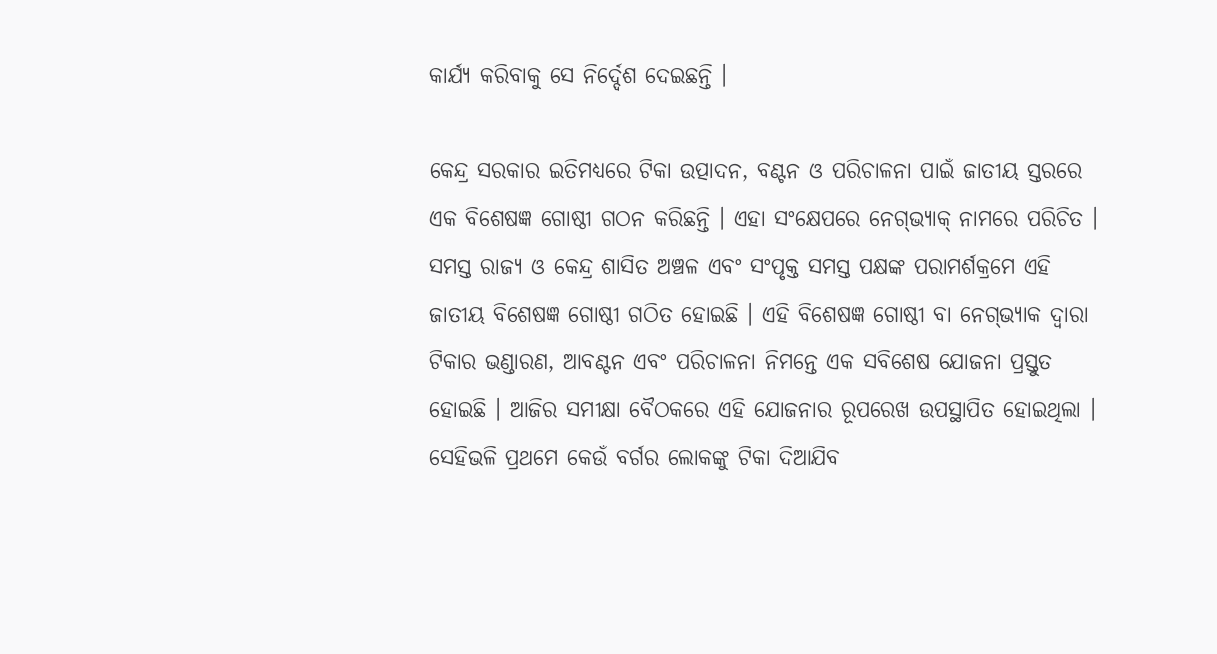କାର୍ଯ୍ୟ କରିବାକୁ ସେ ନିର୍ଦ୍ଦେଶ ଦେଇଛନ୍ତି ।

କେନ୍ଦ୍ର ସରକାର ଇତିମଧ୍ୟରେ ଟିକା ଉତ୍ପାଦନ, ବଣ୍ଟନ ଓ ପରିଚାଳନା ପାଇଁ ଜାତୀୟ ସ୍ତରରେ ଏକ ବିଶେଷଜ୍ଞ ଗୋଷ୍ଠୀ ଗଠନ କରିଛନ୍ତି । ଏହା ସଂକ୍ଷେପରେ ନେଗ୍‌ଭ୍ୟାକ୍‌ ନାମରେ ପରିଚିତ । ସମସ୍ତ ରାଜ୍ୟ ଓ କେନ୍ଦ୍ର ଶାସିତ ଅଞ୍ଚଳ ଏବଂ ସଂପୃକ୍ତ ସମସ୍ତ ପକ୍ଷଙ୍କ ପରାମର୍ଶକ୍ରମେ ଏହି ଜାତୀୟ ବିଶେଷଜ୍ଞ ଗୋଷ୍ଠୀ ଗଠିତ ହୋଇଛି । ଏହି ବିଶେଷଜ୍ଞ ଗୋଷ୍ଠୀ ବା ନେଗ୍‌ଭ୍ୟାକ ଦ୍ୱାରା ଟିକାର ଭଣ୍ଡାରଣ, ଆବଣ୍ଟନ ଏବଂ ପରିଚାଳନା ନିମନ୍ତେ ଏକ ସବିଶେଷ ଯୋଜନା ପ୍ରସ୍ତୁତ ହୋଇଛି । ଆଜିର ସମୀକ୍ଷା ବୈଠକରେ ଏହି ଯୋଜନାର ରୂପରେଖ ଉପସ୍ଥାପିତ ହୋଇଥିଲା । ସେହିଭଳି ପ୍ରଥମେ କେଉଁ ବର୍ଗର ଲୋକଙ୍କୁ ଟିକା ଦିଆଯିବ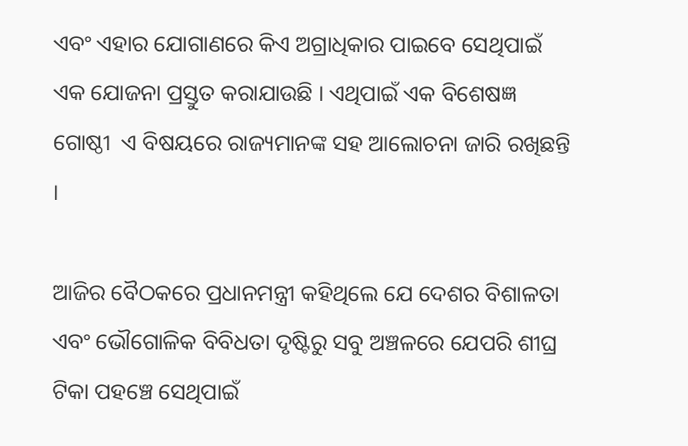ଏବଂ ଏହାର ଯୋଗାଣରେ କିଏ ଅଗ୍ରାଧିକାର ପାଇବେ ସେଥିପାଇଁ ଏକ ଯୋଜନା ପ୍ରସ୍ତୁତ କରାଯାଉଛି । ଏଥିପାଇଁ ଏକ ବିଶେଷଜ୍ଞ ଗୋଷ୍ଠୀ  ଏ ବିଷୟରେ ରାଜ୍ୟମାନଙ୍କ ସହ ଆଲୋଚନା ଜାରି ରଖିଛନ୍ତି ।

ଆଜିର ବୈଠକରେ ପ୍ରଧାନମନ୍ତ୍ରୀ କହିଥିଲେ ଯେ ଦେଶର ବିଶାଳତା ଏବଂ ଭୌଗୋଳିକ ବିବିଧତା ଦୃଷ୍ଟିରୁ ସବୁ ଅଞ୍ଚଳରେ ଯେପରି ଶୀଘ୍ର ଟିକା ପହଞ୍ଚେ ସେଥିପାଇଁ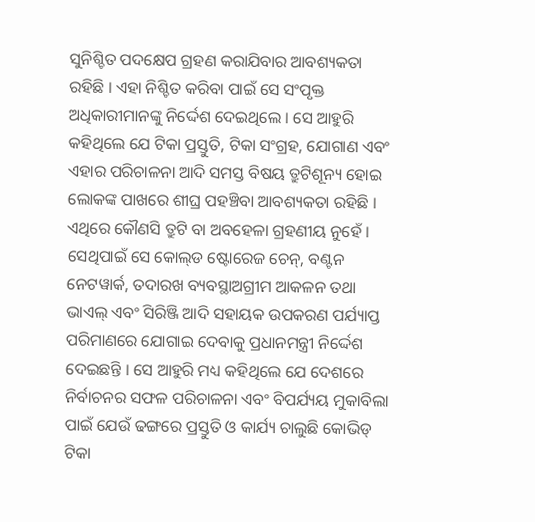ସୁନିଶ୍ଚିତ ପଦକ୍ଷେପ ଗ୍ରହଣ କରାଯିବାର ଆବଶ୍ୟକତା ରହିଛି । ଏହା ନିଶ୍ଚିତ କରିବା ପାଇଁ ସେ ସଂପୃକ୍ତ ଅଧିକାରୀମାନଙ୍କୁ ନିର୍ଦ୍ଦେଶ ଦେଇଥିଲେ । ସେ ଆହୁରି କହିଥିଲେ ଯେ ଟିକା ପ୍ରସ୍ତୁତି, ଟିକା ସଂଗ୍ରହ, ଯୋଗାଣ ଏବଂ ଏହାର ପରିଚାଳନା ଆଦି ସମସ୍ତ ବିଷୟ ତ୍ରୁଟିଶୂନ୍ୟ ହୋଇ ଲୋକଙ୍କ ପାଖରେ ଶୀଘ୍ର ପହଞ୍ଚିବା ଆବଶ୍ୟକତା ରହିଛି । ଏଥିରେ କୌଣସି ତ୍ରୁଟି ବା ଅବହେଳା ଗ୍ରହଣୀୟ ନୁହେଁ । ସେଥିପାଇଁ ସେ କୋଲ୍‌ଡ ଷ୍ଟୋରେଜ ଚେନ୍‌, ବଣ୍ଟନ ନେଟୱାର୍କ, ତଦାରଖ ବ୍ୟବସ୍ଥାଅଗ୍ରୀମ ଆକଳନ ତଥା ଭାଏଲ୍‌ ଏବଂ ସିରିଞ୍ଜି ଆଦି ସହାୟକ ଉପକରଣ ପର୍ଯ୍ୟାପ୍ତ ପରିମାଣରେ ଯୋଗାଇ ଦେବାକୁ ପ୍ରଧାନମନ୍ତ୍ରୀ ନିର୍ଦ୍ଦେଶ ଦେଇଛନ୍ତି । ସେ ଆହୁରି ମଧ୍ୟ କହିଥିଲେ ଯେ ଦେଶରେ ନିର୍ବାଚନର ସଫଳ ପରିଚାଳନା ଏବଂ ବିପର୍ଯ୍ୟୟ ମୁକାବିଲା ପାଇଁ ଯେଉଁ ଢଙ୍ଗରେ ପ୍ରସ୍ତୁତି ଓ କାର୍ଯ୍ୟ ଚାଲୁଛି କୋଭିଡ୍‌ ଟିକା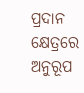ପ୍ରଦାନ କ୍ଷେତ୍ରରେ ଅନୁରୂପ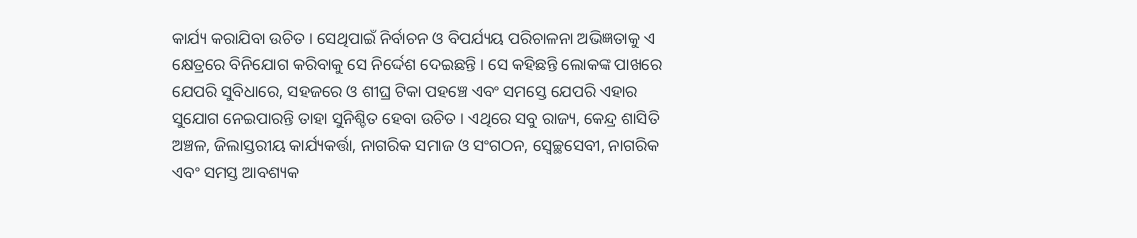କାର୍ଯ୍ୟ କରାଯିବା ଉଚିତ । ସେଥିପାଇଁ ନିର୍ବାଚନ ଓ ବିପର୍ଯ୍ୟୟ ପରିଚାଳନା ଅଭିଜ୍ଞତାକୁ ଏ କ୍ଷେତ୍ରରେ ବିନିଯୋଗ କରିବାକୁ ସେ ନିର୍ଦ୍ଦେଶ ଦେଇଛନ୍ତି । ସେ କହିଛନ୍ତି ଲୋକଙ୍କ ପାଖରେ ଯେପରି ସୁବିଧାରେ, ସହଜରେ ଓ ଶୀଘ୍ର ଟିକା ପହଞ୍ଚେ ଏବଂ ସମସ୍ତେ ଯେପରି ଏହାର ସୁଯୋଗ ନେଇପାରନ୍ତି ତାହା ସୁନିଶ୍ଚିତ ହେବା ଉଚିତ । ଏଥିରେ ସବୁ ରାଜ୍ୟ, କେନ୍ଦ୍ର ଶାସିତି ଅଞ୍ଚଳ, ଜିଲାସ୍ତରୀୟ କାର୍ଯ୍ୟକର୍ତ୍ତା, ନାଗରିକ ସମାଜ ଓ ସଂଗଠନ, ସ୍ୱେଚ୍ଛସେବୀ, ନାଗରିକ ଏବଂ ସମସ୍ତ ଆବଶ୍ୟକ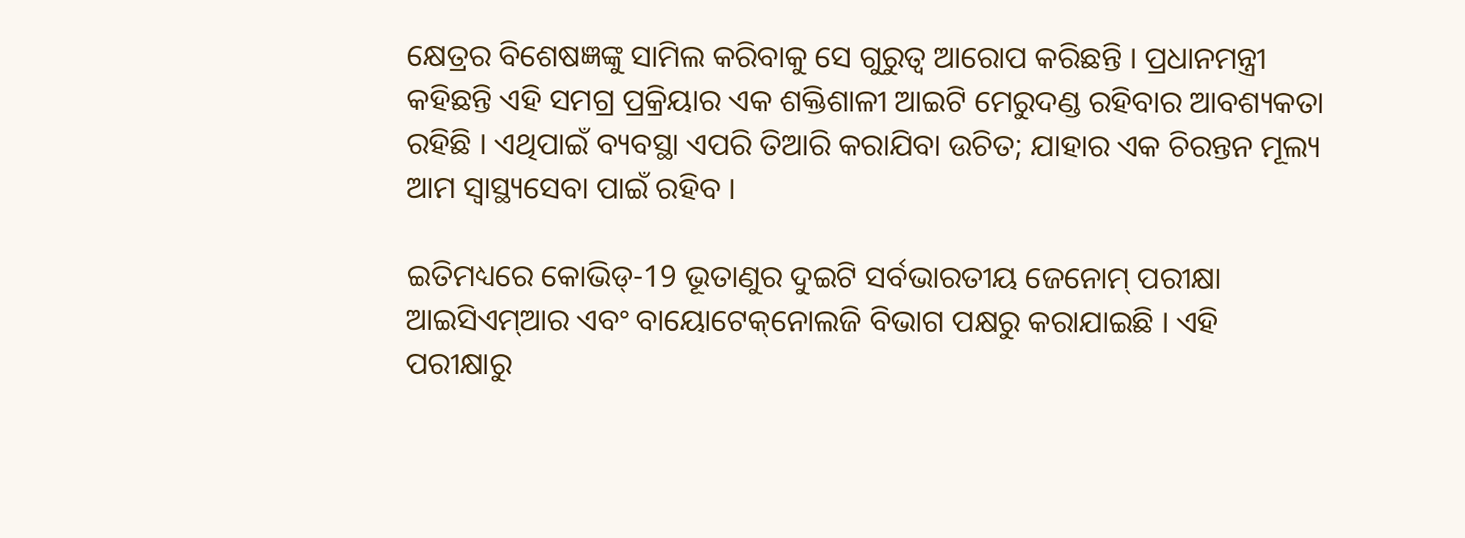କ୍ଷେତ୍ରର ବିଶେଷଜ୍ଞଙ୍କୁ ସାମିଲ କରିବାକୁ ସେ ଗୁରୁତ୍ୱ ଆରୋପ କରିଛନ୍ତି । ପ୍ରଧାନମନ୍ତ୍ରୀ କହିଛନ୍ତି ଏହି ସମଗ୍ର ପ୍ରକ୍ରିୟାର ଏକ ଶକ୍ତିଶାଳୀ ଆଇଟି ମେରୁଦଣ୍ଡ ରହିବାର ଆବଶ୍ୟକତା ରହିଛି । ଏଥିପାଇଁ ବ୍ୟବସ୍ଥା ଏପରି ତିଆରି କରାଯିବା ଉଚିତ; ଯାହାର ଏକ ଚିରନ୍ତନ ମୂଲ୍ୟ ଆମ ସ୍ୱାସ୍ଥ୍ୟସେବା ପାଇଁ ରହିବ ।

ଇତିମଧ୍ୟରେ କୋଭିଡ୍‌-19 ଭୂତାଣୁର ଦୁଇଟି ସର୍ବଭାରତୀୟ ଜେନୋମ୍‌ ପରୀକ୍ଷା ଆଇସିଏମ୍‌ଆର ଏବଂ ବାୟୋଟେକ୍‌ନୋଲଜି ବିଭାଗ ପକ୍ଷରୁ କରାଯାଇଛି । ଏହି ପରୀକ୍ଷାରୁ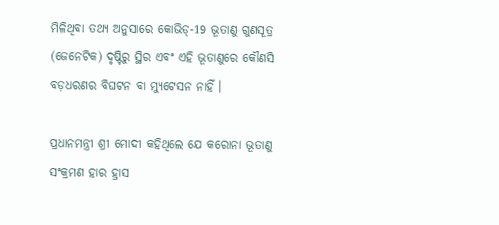ମିଳିଥିବା ତଥ୍ୟ ଅନୁସାରେ କୋଭିଡ୍‌-19 ଭୂତାଣୁ ଗୁଣସୂତ୍ର (ଜେନେଟିକ) ଦୃଷ୍ଟିରୁ ସ୍ଥିର ଏବଂ ଏହି ଭୂତାଣୁରେ କୌଣସି ବଡ଼ଧରଣର ବିଘଟନ ବା ମ୍ୟୁଟେସନ ନାହିଁ ।

ପ୍ରଧାନମନ୍ତ୍ରୀ ଶ୍ରୀ ମୋଦୀ କହିଥିଲେ ଯେ କରୋନା ଭୂତାଣୁ ସଂକ୍ରମଣ ହାର ହ୍ରାସ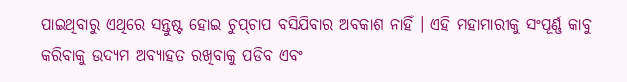ପାଇଥିବାରୁ ଏଥିରେ ସନ୍ତୁଷ୍ଟ ହୋଇ ଚୁପ୍‌ଚାପ ବସିଯିବାର ଅବକାଶ ନାହିଁ । ଏହି ମହାମାରୀକୁ ସଂପୂର୍ଣ୍ଣ କାବୁ କରିବାକୁ ଉଦ୍ୟମ ଅବ୍ୟାହତ ରଖିବାକୁ ପଡିବ ଏବଂ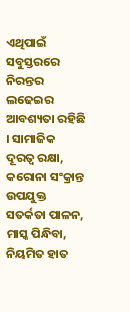ଏଥିପାଇଁ ସବୁସ୍ତରରେ ନିରନ୍ତର ଲଢେଇର ଆବଶ୍ୟତା ରହିଛି । ସାମାଜିକ ଦୂରତ୍ୱ ରକ୍ଷା, କରୋନା ସଂକ୍ରାନ୍ତ ଉପଯୁକ୍ତ ସତର୍କତା ପାଳନ, ମାସ୍କ ପିନ୍ଧିବା, ନିୟମିତ ହାତ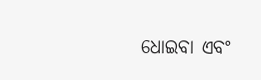ଧୋଇବା ଏବଂ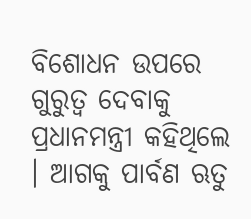ବିଶୋଧନ ଉପରେ ଗୁରୁତ୍ୱ ଦେବାକୁ ପ୍ରଧାନମନ୍ତ୍ରୀ କହିଥିଲେ । ଆଗକୁ ପାର୍ବଣ ଋତୁ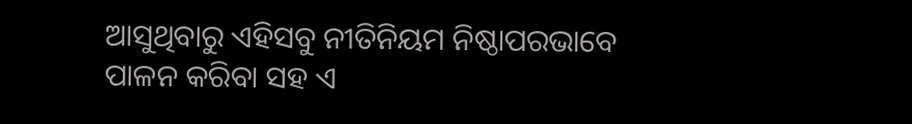ଆସୁଥିବାରୁ ଏହିସବୁ ନୀତିନିୟମ ନିଷ୍ଠାପରଭାବେ ପାଳନ କରିବା ସହ ଏ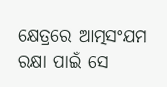କ୍ଷେତ୍ରରେ ଆତ୍ମସଂଯମ ରକ୍ଷା ପାଇଁ ସେ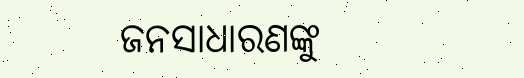ଜନସାଧାରଣଙ୍କୁ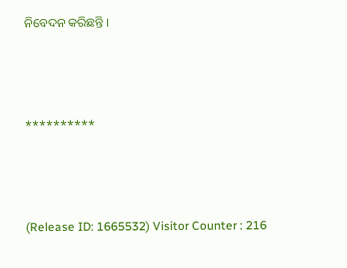ନିବେଦନ କରିଛନ୍ତି ।



**********



(Release ID: 1665532) Visitor Counter : 216